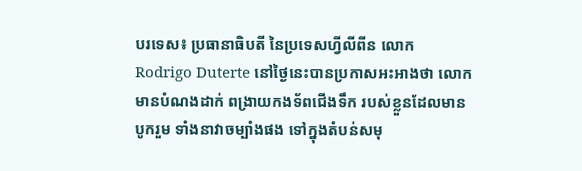បរទេស៖ ប្រធានាធិបតី នៃប្រទេសហ្វីលីពីន លោក Rodrigo Duterte នៅថ្ងៃនេះបានប្រកាសអះអាងថា លោកមានបំណងដាក់ ពង្រាយកងទ័ពជើងទឹក របស់ខ្លួនដែលមានបូករួម ទាំងនាវាចម្បាំងផង ទៅក្នុងតំបន់សមុ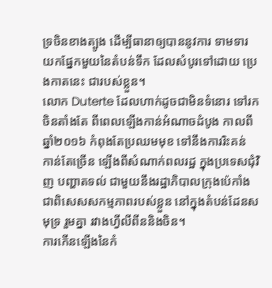ទ្រចិនខាងត្បូង ដើម្បីធានាឲ្យបាននូវការ ទាមទារ យកផ្នែកមួយនៃតំបន់ទឹក ដែលសំបូរទៅដោយ ប្រេងកាតនេះ ជារបស់ខ្លួន។
លោក Duterte ដែលហាក់ដូចជាមិនទំនោរ ទៅរកចិនតាំងតែ ពីពេលឡើងកាន់អំណាចដំបូង កាលពីឆ្នាំ២០១៦ កំពុងតែប្រឈមមុខ ទៅនឹងការរិះគន់ កាន់តែច្រើន ឡើងពីសំណាក់ពលរដ្ឋ ក្នុងប្រទេសជុំវិញ បញ្ហាតទល់ ជាមួយនឹងរដ្ឋាភិបាលក្រុងប៉េកាំង ជាពិសេសសកម្មភាពរបស់ខ្លួន នៅក្នុងតំបន់ដែនសមុទ្រ រួមគ្នា រវាងហ្វីលីពីននិងចិន។
ការកើនឡើងនៃកំ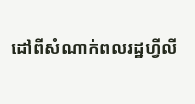ដៅពីសំណាក់ពលរដ្ឋហ្វីលី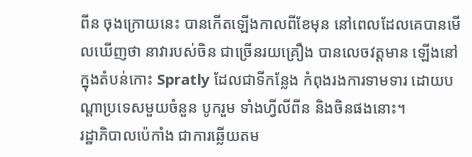ពីន ចុងក្រោយនេះ បានកើតឡើងកាលពីខែមុន នៅពេលដែលគេបានមើលឃើញថា នាវារបស់ចិន ជាច្រើនរយគ្រឿង បានលេចវត្តមាន ឡើងនៅក្នុងតំបន់កោះ Spratly ដែលជាទីកន្លែង កំពុងរងការទាមទារ ដោយបណ្តាប្រទេសមួយចំនួន បូករួម ទាំងហ្វីលីពីន និងចិនផងនោះ។
រដ្ឋាភិបាលប៉េកាំង ជាការឆ្លើយតម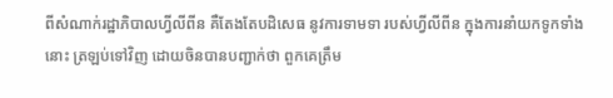ពីសំណាក់រដ្ឋាភិបាលហ្វីលីពីន គឺតែងតែបដិសេធ នូវការទាមទា របស់ហ្វីលីពីន ក្នុងការនាំយកទូកទាំងនោះ ត្រឡប់ទៅវិញ ដោយចិនបានបញ្ជាក់ថា ពួកគេត្រឹម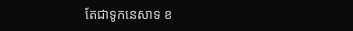តែជាទូកនេសាទ ខ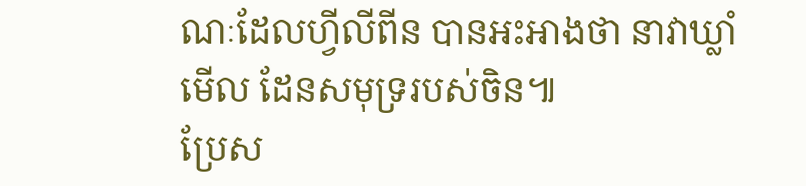ណៈដែលហ្វីលីពីន បានអះអាងថា នាវាឃ្លាំមើល ដែនសមុទ្ររបស់ចិន៕
ប្រែស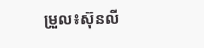ម្រួល៖ស៊ុនលី